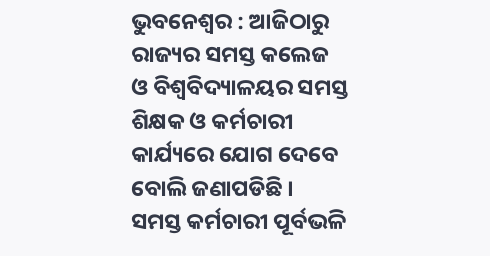ଭୁବନେଶ୍ବର : ଆଜିଠାରୁ ରାଜ୍ୟର ସମସ୍ତ କଲେଜ ଓ ବିଶ୍ବବିଦ୍ୟାଳୟର ସମସ୍ତ ଶିକ୍ଷକ ଓ କର୍ମଚାରୀ କାର୍ଯ୍ୟରେ ଯୋଗ ଦେବେ ବୋଲି ଜଣାପଡିଛି । ସମସ୍ତ କର୍ମଚାରୀ ପୂର୍ବଭଳି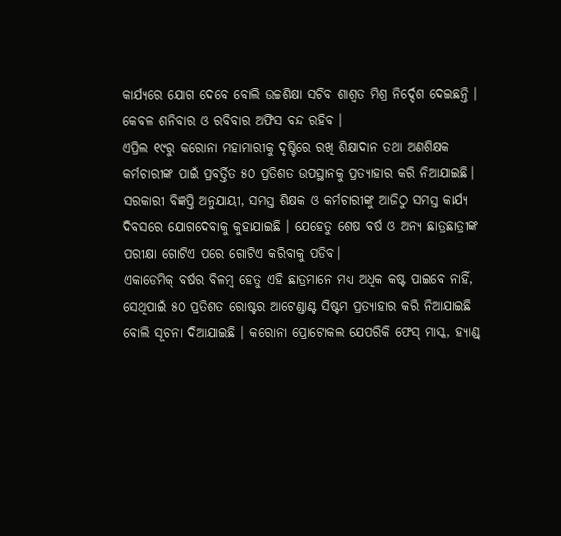କାର୍ଯ୍ୟରେ ଯୋଗ ଦେବେ ବୋଲି ଉଚ୍ଚଶିକ୍ଷା ସଚିବ ଶାଶ୍ବତ ମିଶ୍ର ନିର୍ଦ୍ଦେଶ ଦେଇଛନ୍ତି । କେବଳ ଶନିବାର ଓ ରବିବାର ଅଫିସ ବନ୍ଦ ରହିବ ।
ଏପ୍ରିଲ ୧୯ରୁ କରୋନା ମହାମାରୀକୁ ଦୃଷ୍ଟିରେ ରଖି ଶିକ୍ଷାଦାନ ତଥା ଅଣଶିକ୍ଷକ କର୍ମଚାରୀଙ୍କ ପାଇଁ ପ୍ରବର୍ତ୍ତିତ ୫୦ ପ୍ରତିଶତ ଉପସ୍ଥାନକୁ ପ୍ରତ୍ୟାହାର କରି ନିଆଯାଇଛି।
ସରକାରୀ ବିଜ୍ଞପ୍ତି ଅନୁଯାୟୀ, ସମସ୍ତ ଶିକ୍ଷକ ଓ କର୍ମଚାରୀଙ୍କୁ ଆଜିଠୁ ସମସ୍ତ କାର୍ଯ୍ୟ ଦିବସରେ ଯୋଗଦେବାକୁ କୁହାଯାଇଛି । ଯେହେତୁ ଶେଷ ବର୍ଷ ଓ ଅନ୍ୟ ଛାତ୍ରଛାତ୍ରୀଙ୍କ ପରୀକ୍ଷା ଗୋଟିଏ ପରେ ଗୋଟିଏ କରିବାକୁ ପଡିବ।
ଏକାଡେମିକ୍ ବର୍ଷର ବିଳମ୍ବ ହେତୁ ଏହି ଛାତ୍ରମାନେ ମଧ୍ୟ ଅଧିକ କଷ୍ଟ ପାଇବେ ନାହିଁ, ସେଥିପାଇଁ ୫୦ ପ୍ରତିଶତ ରୋଷ୍ଟର ଆଟେଣ୍ଡାଣ୍ଟ ସିଷ୍ଟମ ପ୍ରତ୍ୟାହାର କରି ନିଆଯାଇଛି ବୋଲି ସୂଚନା ଦିଆଯାଇଛି । କରୋନା ପ୍ରୋଟୋକଲ ଯେପରିକି ଫେସ୍ ମାସ୍କ, ହ୍ୟାଣ୍ଡ୍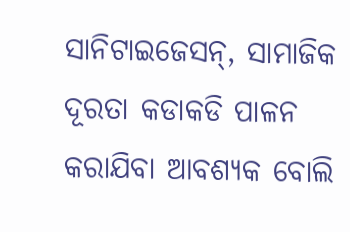ସାନିଟାଇଜେସନ୍, ସାମାଜିକ ଦୂରତା କଡାକଡି ପାଳନ କରାଯିବା ଆବଶ୍ୟକ ବୋଲି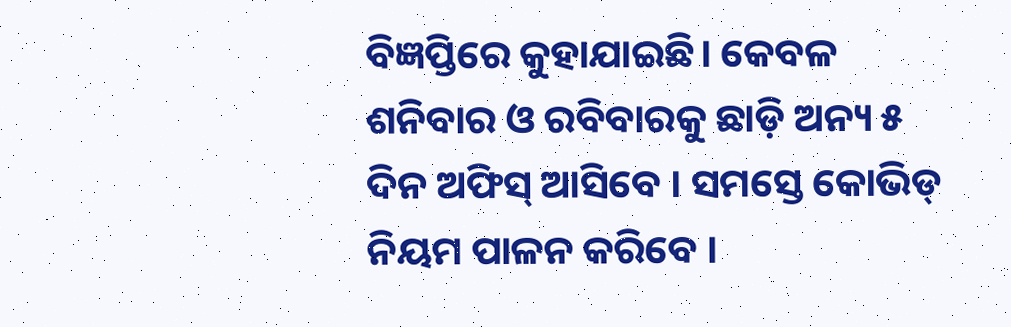ବିଜ୍ଞପ୍ତିରେ କୁହାଯାଇଛି। କେବଳ ଶନିବାର ଓ ରବିବାରକୁ ଛାଡ଼ି ଅନ୍ୟ ୫ ଦିନ ଅଫିସ୍ ଆସିବେ । ସମସ୍ତେ କୋଭିଡ୍ ନିୟମ ପାଳନ କରିବେ ।